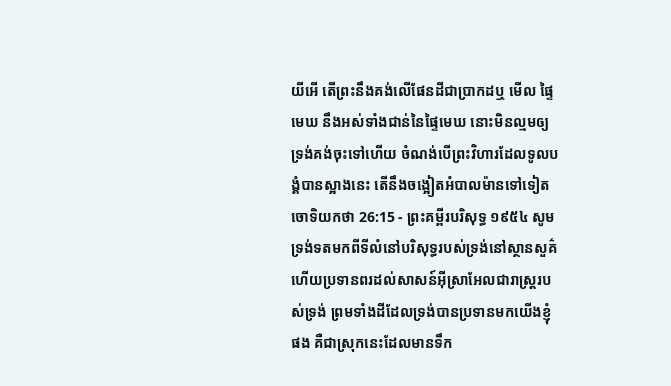យីអើ តើព្រះនឹងគង់លើផែនដីជាប្រាកដឬ មើល ផ្ទៃមេឃ នឹងអស់ទាំងជាន់នៃផ្ទៃមេឃ នោះមិនល្មមឲ្យទ្រង់គង់ចុះទៅហើយ ចំណង់បើព្រះវិហារដែលទូលបង្គំបានស្អាងនេះ តើនឹងចង្អៀតអំបាលម៉ានទៅទៀត
ចោទិយកថា 26:15 - ព្រះគម្ពីរបរិសុទ្ធ ១៩៥៤ សូមទ្រង់ទតមកពីទីលំនៅបរិសុទ្ធរបស់ទ្រង់នៅស្ថានសួគ៌ ហើយប្រទានពរដល់សាសន៍អ៊ីស្រាអែលជារាស្ត្ររបស់ទ្រង់ ព្រមទាំងដីដែលទ្រង់បានប្រទានមកយើងខ្ញុំផង គឺជាស្រុកនេះដែលមានទឹក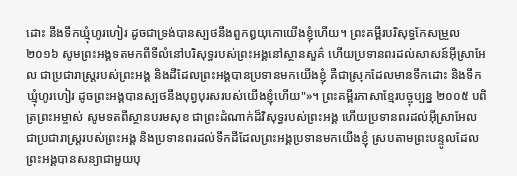ដោះ នឹងទឹកឃ្មុំហូរហៀរ ដូចជាទ្រង់បានស្បថនឹងពួកឰយុកោយើងខ្ញុំហើយ។ ព្រះគម្ពីរបរិសុទ្ធកែសម្រួល ២០១៦ សូមព្រះអង្គទតមកពីទីលំនៅបរិសុទ្ធរបស់ព្រះអង្គនៅស្ថានសួគ៌ ហើយប្រទានពរដល់សាសន៍អ៊ីស្រាអែល ជាប្រជារាស្ត្ររបស់ព្រះអង្គ និងដីដែលព្រះអង្គបានប្រទានមកយើងខ្ញុំ គឺជាស្រុកដែលមានទឹកដោះ និងទឹកឃ្មុំហូរហៀរ ដូចព្រះអង្គបានស្បថនឹងបុព្វបុរសរបស់យើងខ្ញុំហើយ"»។ ព្រះគម្ពីរភាសាខ្មែរបច្ចុប្បន្ន ២០០៥ បពិត្រព្រះអម្ចាស់ សូមទតពីស្ថានបរមសុខ ជាព្រះដំណាក់ដ៏វិសុទ្ធរបស់ព្រះអង្គ ហើយប្រទានពរដល់អ៊ីស្រាអែល ជាប្រជារាស្ត្ររបស់ព្រះអង្គ និងប្រទានពរដល់ទឹកដីដែលព្រះអង្គប្រទានមកយើងខ្ញុំ ស្របតាមព្រះបន្ទូលដែលព្រះអង្គបានសន្យាជាមួយបុ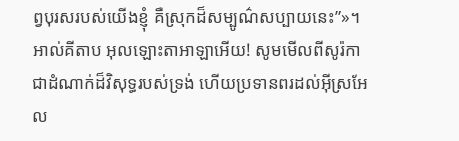ព្វបុរសរបស់យើងខ្ញុំ គឺស្រុកដ៏សម្បូណ៌សប្បាយនេះ”»។ អាល់គីតាប អុលឡោះតាអាឡាអើយ! សូមមើលពីសូរ៉កា ជាដំណាក់ដ៏វិសុទ្ធរបស់ទ្រង់ ហើយប្រទានពរដល់អ៊ីស្រអែល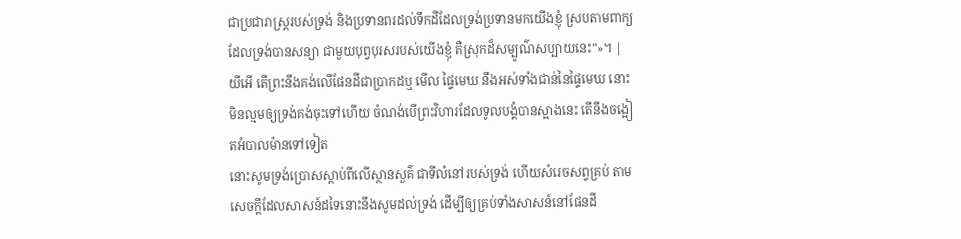ជាប្រជារាស្ត្ររបស់ទ្រង់ និងប្រទានពរដល់ទឹកដីដែលទ្រង់ប្រទានមកយើងខ្ញុំ ស្របតាមពាក្យដែលទ្រង់បានសន្យា ជាមួយបុព្វបុរសរបស់យើងខ្ញុំ គឺស្រុកដ៏សម្បូណ៌សប្បាយនេះ”»។ |
យីអើ តើព្រះនឹងគង់លើផែនដីជាប្រាកដឬ មើល ផ្ទៃមេឃ នឹងអស់ទាំងជាន់នៃផ្ទៃមេឃ នោះមិនល្មមឲ្យទ្រង់គង់ចុះទៅហើយ ចំណង់បើព្រះវិហារដែលទូលបង្គំបានស្អាងនេះ តើនឹងចង្អៀតអំបាលម៉ានទៅទៀត
នោះសូមទ្រង់ប្រោសស្តាប់ពីលើស្ថានសួគ៌ ជាទីលំនៅរបស់ទ្រង់ ហើយសំរេចសព្វគ្រប់ តាមសេចក្ដីដែលសាសន៍ដទៃនោះនឹងសូមដល់ទ្រង់ ដើម្បីឲ្យគ្រប់ទាំងសាសន៍នៅផែនដី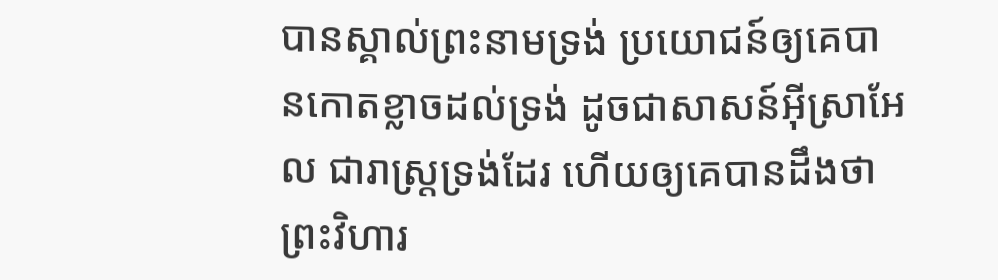បានស្គាល់ព្រះនាមទ្រង់ ប្រយោជន៍ឲ្យគេបានកោតខ្លាចដល់ទ្រង់ ដូចជាសាសន៍អ៊ីស្រាអែល ជារាស្ត្រទ្រង់ដែរ ហើយឲ្យគេបានដឹងថា ព្រះវិហារ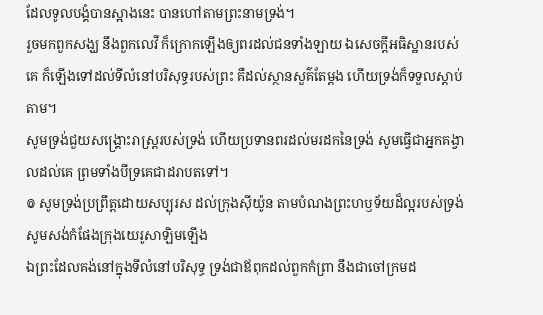ដែលទូលបង្គំបានស្អាងនេះ បានហៅតាមព្រះនាមទ្រង់។
រួចមកពួកសង្ឃ នឹងពួកលេវី ក៏ក្រោកឡើងឲ្យពរដល់ជនទាំងឡាយ ឯសេចក្ដីអធិស្ឋានរបស់គេ ក៏ឡើងទៅដល់ទីលំនៅបរិសុទ្ធរបស់ព្រះ គឺដល់ស្ថានសួគ៌តែម្តង ហើយទ្រង់ក៏ទទួលស្តាប់តាម។
សូមទ្រង់ជួយសង្គ្រោះរាស្ត្ររបស់ទ្រង់ ហើយប្រទានពរដល់មរដកនៃទ្រង់ សូមធ្វើជាអ្នកគង្វាលដល់គេ ព្រមទាំងបីទ្រគេជាដរាបតទៅ។
៙ សូមទ្រង់ប្រព្រឹត្តដោយសប្បុរស ដល់ក្រុងស៊ីយ៉ូន តាមបំណងព្រះហឫទ័យដ៏ល្អរបស់ទ្រង់ សូមសង់កំផែងក្រុងយេរូសាឡិមឡើង
ឯព្រះដែលគង់នៅក្នុងទីលំនៅបរិសុទ្ធ ទ្រង់ជាឪពុកដល់ពួកកំព្រា នឹងជាចៅក្រមដ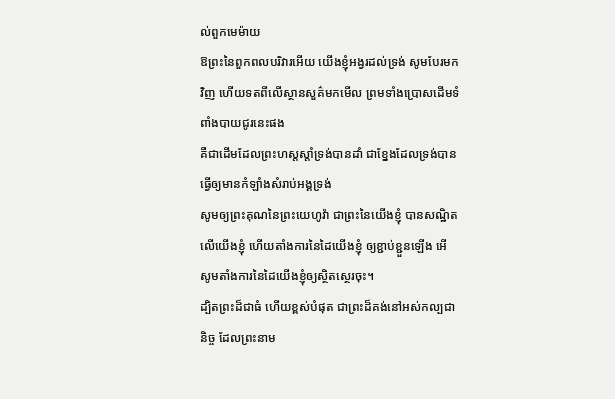ល់ពួកមេម៉ាយ
ឱព្រះនៃពួកពលបរិវារអើយ យើងខ្ញុំអង្វរដល់ទ្រង់ សូមបែរមកវិញ ហើយទតពីលើស្ថានសួគ៌មកមើល ព្រមទាំងប្រោសដើមទំពាំងបាយជូរនេះផង
គឺជាដើមដែលព្រះហស្តស្តាំទ្រង់បានដាំ ជាខ្នែងដែលទ្រង់បានធ្វើឲ្យមានកំឡាំងសំរាប់អង្គទ្រង់
សូមឲ្យព្រះគុណនៃព្រះយេហូវ៉ា ជាព្រះនៃយើងខ្ញុំ បានសណ្ឋិតលើយើងខ្ញុំ ហើយតាំងការនៃដៃយើងខ្ញុំ ឲ្យខ្ជាប់ខ្ជួនឡើង អើ សូមតាំងការនៃដៃយើងខ្ញុំឲ្យស្ថិតស្ថេរចុះ។
ដ្បិតព្រះដ៏ជាធំ ហើយខ្ពស់បំផុត ជាព្រះដ៏គង់នៅអស់កល្បជានិច្ច ដែលព្រះនាម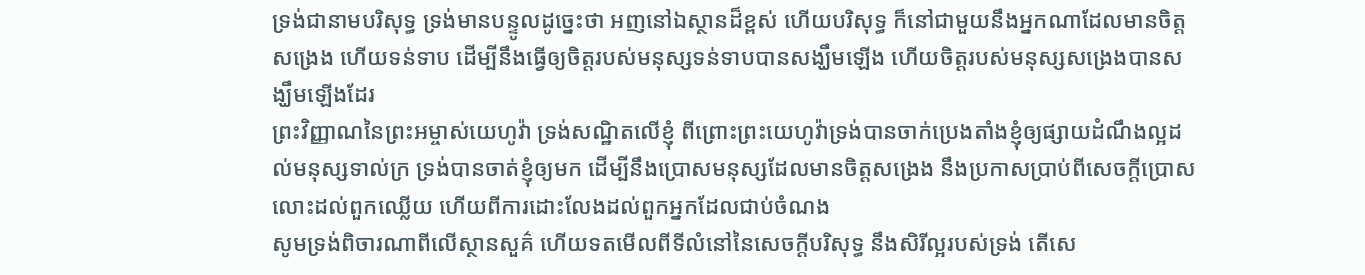ទ្រង់ជានាមបរិសុទ្ធ ទ្រង់មានបន្ទូលដូច្នេះថា អញនៅឯស្ថានដ៏ខ្ពស់ ហើយបរិសុទ្ធ ក៏នៅជាមួយនឹងអ្នកណាដែលមានចិត្តសង្រេង ហើយទន់ទាប ដើម្បីនឹងធ្វើឲ្យចិត្តរបស់មនុស្សទន់ទាបបានសង្ឃឹមឡើង ហើយចិត្តរបស់មនុស្សសង្រេងបានសង្ឃឹមឡើងដែរ
ព្រះវិញ្ញាណនៃព្រះអម្ចាស់យេហូវ៉ា ទ្រង់សណ្ឋិតលើខ្ញុំ ពីព្រោះព្រះយេហូវ៉ាទ្រង់បានចាក់ប្រេងតាំងខ្ញុំឲ្យផ្សាយដំណឹងល្អដល់មនុស្សទាល់ក្រ ទ្រង់បានចាត់ខ្ញុំឲ្យមក ដើម្បីនឹងប្រោសមនុស្សដែលមានចិត្តសង្រេង នឹងប្រកាសប្រាប់ពីសេចក្ដីប្រោសលោះដល់ពួកឈ្លើយ ហើយពីការដោះលែងដល់ពួកអ្នកដែលជាប់ចំណង
សូមទ្រង់ពិចារណាពីលើស្ថានសួគ៌ ហើយទតមើលពីទីលំនៅនៃសេចក្ដីបរិសុទ្ធ នឹងសិរីល្អរបស់ទ្រង់ តើសេ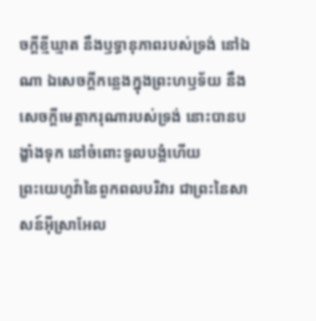ចក្ដីខ្មីឃ្មាត នឹងឫទ្ធានុភាពរបស់ទ្រង់ នៅឯណា ឯសេចក្ដីកន្លេងក្នុងព្រះហឫទ័យ នឹងសេចក្ដីមេត្តាករុណារបស់ទ្រង់ នោះបានបង្ខាំងទុក នៅចំពោះទូលបង្គំហើយ
ព្រះយេហូវ៉ានៃពួកពលបរិវារ ជាព្រះនៃសាសន៍អ៊ីស្រាអែល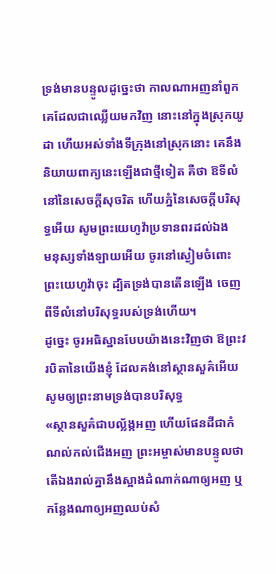ទ្រង់មានបន្ទូលដូច្នេះថា កាលណាអញនាំពួកគេដែលជាឈ្លើយមកវិញ នោះនៅក្នុងស្រុកយូដា ហើយអស់ទាំងទីក្រុងនៅស្រុកនោះ គេនឹងនិយាយពាក្យនេះឡើងជាថ្មីទៀត គឺថា ឱទីលំនៅនៃសេចក្ដីសុចរិត ហើយភ្នំនៃសេចក្ដីបរិសុទ្ធអើយ សូមព្រះយេហូវ៉ាប្រទានពរដល់ឯង
មនុស្សទាំងឡាយអើយ ចូរនៅស្ងៀមចំពោះព្រះយេហូវ៉ាចុះ ដ្បិតទ្រង់បានតើនឡើង ចេញពីទីលំនៅបរិសុទ្ធរបស់ទ្រង់ហើយ។
ដូច្នេះ ចូរអធិស្ឋានបែបយ៉ាងនេះវិញថា ឱព្រះវរបិតានៃយើងខ្ញុំ ដែលគង់នៅស្ថានសួគ៌អើយ សូមឲ្យព្រះនាមទ្រង់បានបរិសុទ្ធ
«ស្ថានសួគ៌ជាបល្ល័ង្កអញ ហើយផែនដីជាកំណល់កល់ជើងអញ ព្រះអម្ចាស់មានបន្ទូលថា តើឯងរាល់គ្នានឹងស្អាងដំណាក់ណាឲ្យអញ ឬកន្លែងណាឲ្យអញឈប់សំ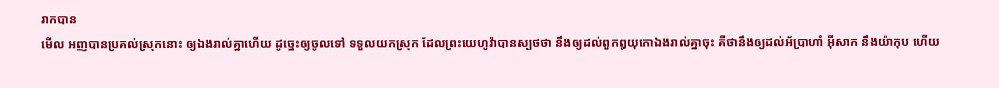រាកបាន
មើល អញបានប្រគល់ស្រុកនោះ ឲ្យឯងរាល់គ្នាហើយ ដូច្នេះឲ្យចូលទៅ ទទួលយកស្រុក ដែលព្រះយេហូវ៉ាបានស្បថថា នឹងឲ្យដល់ពួកឰយុកោឯងរាល់គ្នាចុះ គឺថានឹងឲ្យដល់អ័ប្រាហាំ អ៊ីសាក នឹងយ៉ាកុប ហើយ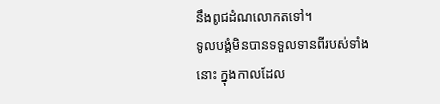នឹងពូជដំណលោកតទៅ។
ទូលបង្គំមិនបានទទួលទានពីរបស់ទាំងនោះ ក្នុងកាលដែល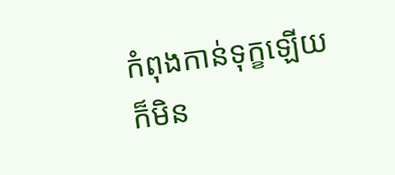កំពុងកាន់ទុក្ខឡើយ ក៏មិន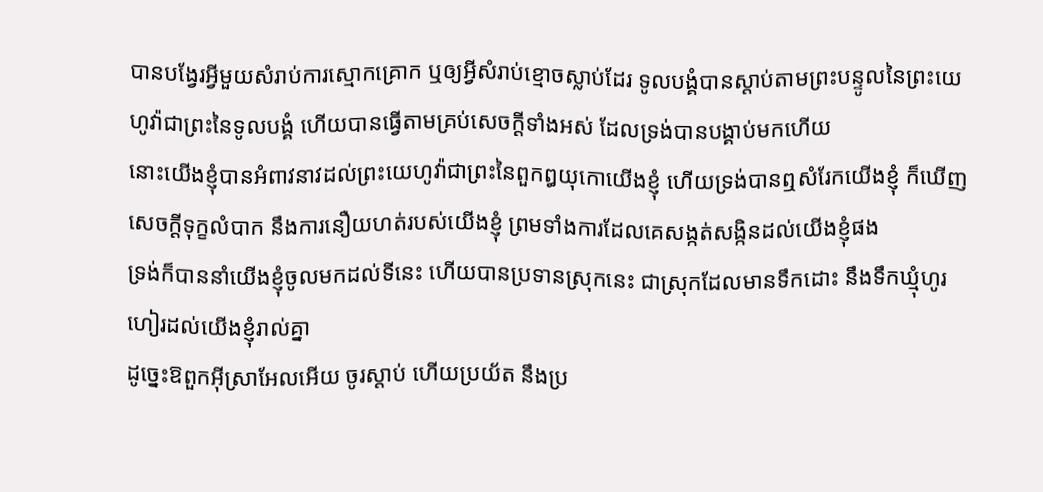បានបង្វែរអ្វីមួយសំរាប់ការស្មោកគ្រោក ឬឲ្យអ្វីសំរាប់ខ្មោចស្លាប់ដែរ ទូលបង្គំបានស្តាប់តាមព្រះបន្ទូលនៃព្រះយេហូវ៉ាជាព្រះនៃទូលបង្គំ ហើយបានធ្វើតាមគ្រប់សេចក្ដីទាំងអស់ ដែលទ្រង់បានបង្គាប់មកហើយ
នោះយើងខ្ញុំបានអំពាវនាវដល់ព្រះយេហូវ៉ាជាព្រះនៃពួកឰយុកោយើងខ្ញុំ ហើយទ្រង់បានឮសំរែកយើងខ្ញុំ ក៏ឃើញសេចក្ដីទុក្ខលំបាក នឹងការនឿយហត់របស់យើងខ្ញុំ ព្រមទាំងការដែលគេសង្កត់សង្កិនដល់យើងខ្ញុំផង
ទ្រង់ក៏បាននាំយើងខ្ញុំចូលមកដល់ទីនេះ ហើយបានប្រទានស្រុកនេះ ជាស្រុកដែលមានទឹកដោះ នឹងទឹកឃ្មុំហូរហៀរដល់យើងខ្ញុំរាល់គ្នា
ដូច្នេះឱពួកអ៊ីស្រាអែលអើយ ចូរស្តាប់ ហើយប្រយ័ត នឹងប្រ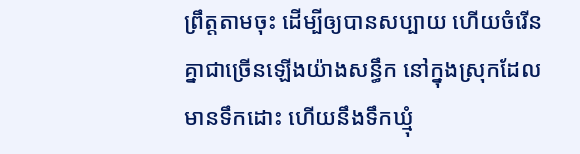ព្រឹត្តតាមចុះ ដើម្បីឲ្យបានសប្បាយ ហើយចំរើនគ្នាជាច្រើនឡើងយ៉ាងសន្ធឹក នៅក្នុងស្រុកដែលមានទឹកដោះ ហើយនឹងទឹកឃ្មុំ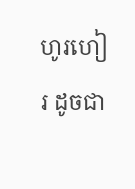ហូរហៀរ ដូចជា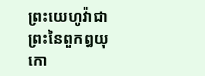ព្រះយេហូវ៉ាជាព្រះនៃពួកឰយុកោ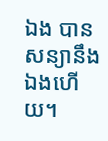ឯង បានសន្យានឹងឯងហើយ។